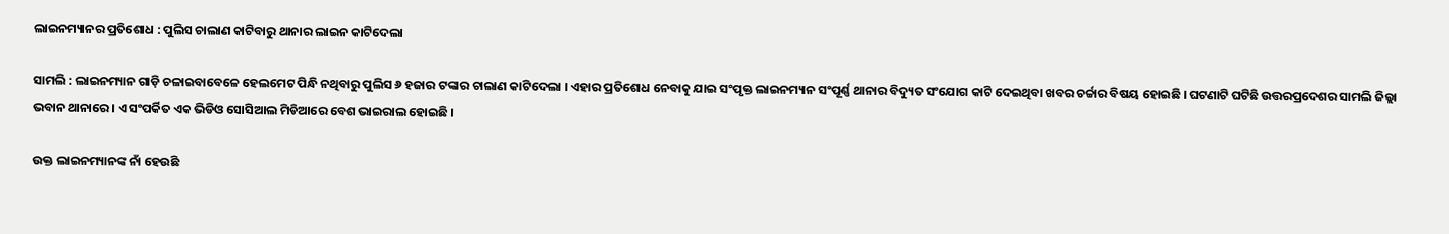ଲାଇନମ୍ୟାନର ପ୍ରତିଶୋଧ : ପୁଲିସ ଚାଲାଣ କାଟିବାରୁ ଥାନାର ଲାଇନ କାଟିଦେଲା

ସାମଲି : ଲାଇନମ୍ୟାନ ଗାଡ଼ି ଚଳାଇବାବେଳେ ହେଲମେଟ ପିନ୍ଧି ନଥିବାରୁ ପୁଲିସ ୬ ହଜାର ଟଙ୍କାର ଚାଲାଣ କାଟିଦେଲା । ଏହାର ପ୍ରତିଶୋଧ ନେବାକୁ ଯାଇ ସଂପୃକ୍ତ ଲାଇନମ୍ୟାନ ସଂପୂର୍ଣ୍ଣ ଥାନାର ବିଦ୍ୟୁତ ସଂଯୋଗ କାଟି ଦେଇଥିବା ଖବର ଚର୍ଚ୍ଚାର ବିଷୟ ହୋଇଛି । ଘଟଣାଟି ଘଟିଛି ଉତ୍ତରପ୍ରଦେଶର ସାମଲି ଜିଲ୍ଲା ଭବାନ ଥାନାରେ । ଏ ସଂପର୍କିତ ଏକ ଭିଡିଓ ସୋସିଆଲ ମିଡିଆରେ ବେଶ ଭାଇରାଲ ହୋଇଛି ।

ଉକ୍ତ ଲାଇନମ୍ୟାନଙ୍କ ନାଁ ହେଉଛି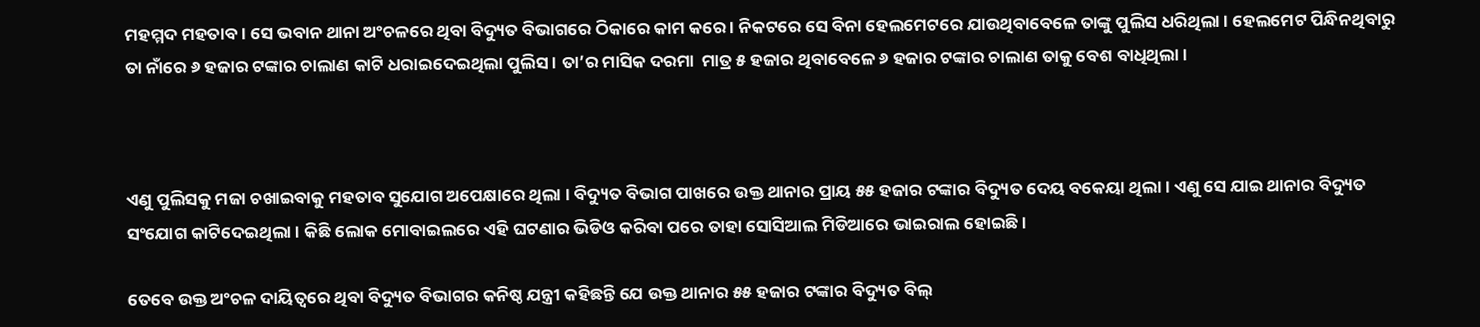ମହମ୍ମଦ ମହତାବ । ସେ ଭବାନ ଥାନା ଅଂଚଳରେ ଥିବା ବିଦ୍ୟୁତ ବିଭାଗରେ ଠିକାରେ କାମ କରେ । ନିକଟରେ ସେ ବିନା ହେଲମେଟରେ ଯାଉଥିବାବେଳେ ତାଙ୍କୁ ପୁଲିସ ଧରିଥିଲା । ହେଲମେଟ ପିନ୍ଧିନଥିବାରୁ ତା ନାଁରେ ୬ ହଜାର ଟଙ୍କାର ଚାଲାଣ କାଟି ଧରାଇଦେଇଥିଲା ପୁଲିସ । ତା’ର ମାସିକ ଦରମା  ମାତ୍ର ୫ ହଜାର ଥିବାବେଳେ ୬ ହଜାର ଟଙ୍କାର ଚାଲାଣ ତାକୁ ବେଶ ବାଧିଥିଲା ।



ଏଣୁ ପୁଲିସକୁ ମଜା ଚଖାଇବାକୁ ମହତାବ ସୁଯୋଗ ଅପେକ୍ଷାରେ ଥିଲା । ବିଦ୍ୟୁତ ବିଭାଗ ପାଖରେ ଉକ୍ତ ଥାନାର ପ୍ରାୟ ୫୫ ହଜାର ଟଙ୍କାର ବିଦ୍ୟୁତ ଦେୟ ବକେୟା ଥିଲା । ଏଣୁ ସେ ଯାଇ ଥାନାର ବିଦ୍ୟୁତ ସଂଯୋଗ କାଟିଦେଇଥିଲା । କିଛି ଲୋକ ମୋବାଇଲରେ ଏହି ଘଟଣାର ଭିଡିଓ କରିବା ପରେ ତାହା ସୋସିଆଲ ମିଡିଆରେ ଭାଇରାଲ ହୋଇଛି ।

ତେବେ ଉକ୍ତ ଅଂଚଳ ଦାୟିତ୍ବରେ ଥିବା ବିଦ୍ୟୁତ ବିଭାଗର କନିଷ୍ଠ ଯନ୍ତ୍ରୀ କହିଛନ୍ତି ଯେ ଉକ୍ତ ଥାନାର ୫୫ ହଜାର ଟଙ୍କାର ବିଦ୍ୟୁତ ବିଲ୍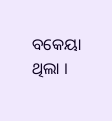ବକେୟା ଥିଲା ।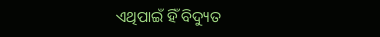ଏଥିପାଇଁ ହିଁ ବିଦ୍ୟୁତ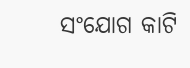ସଂଯୋଗ କାଟି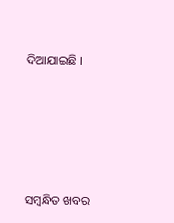ଦିଆଯାଇଛି ।





ସମ୍ବନ୍ଧିତ ଖବର